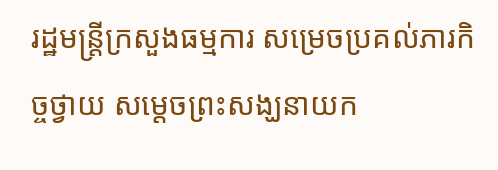រដ្ឋមន្រ្តីក្រសួងធម្មការ សម្រេចប្រគល់ភារកិច្ចថ្វាយ សម្តេចព្រះសង្ឃនាយក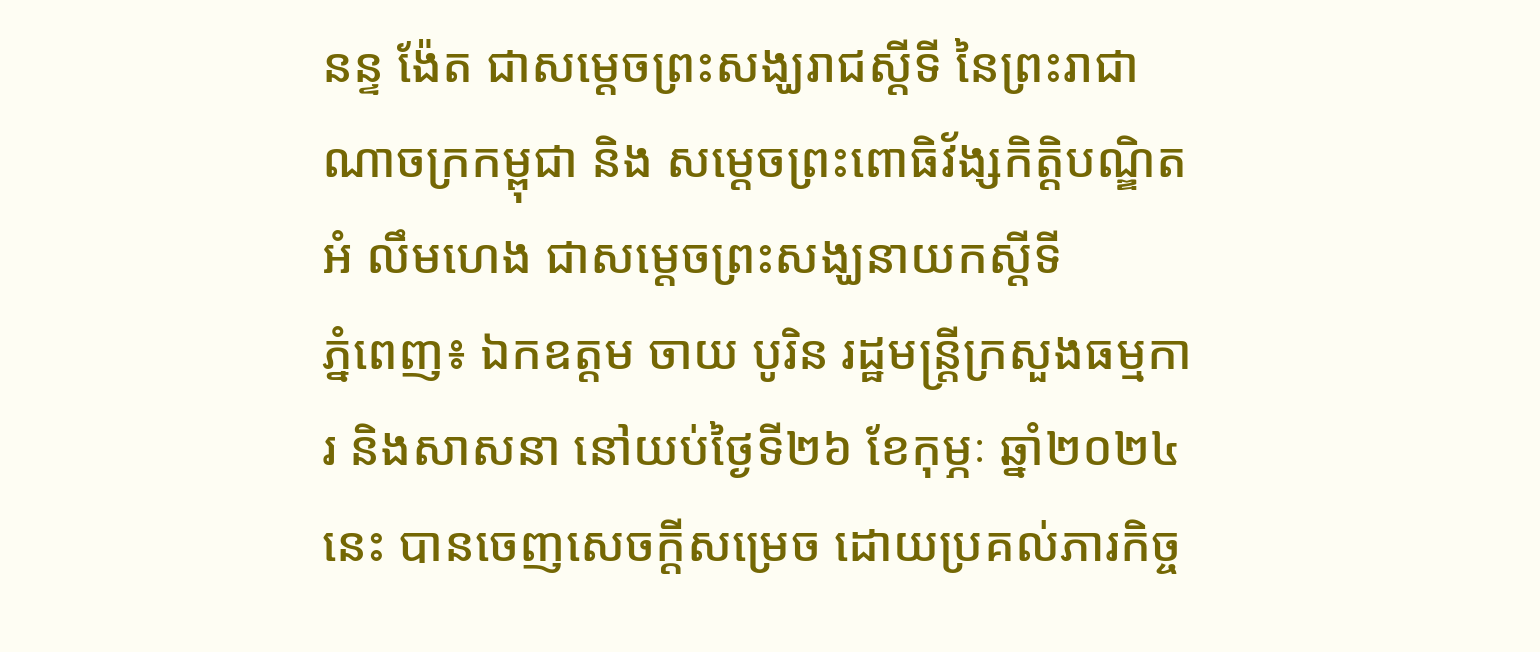នន្ទ ង៉ែត ជាសម្តេចព្រះសង្ឃរាជស្តីទី នៃព្រះរាជាណាចក្រកម្ពុជា និង សម្តេចព្រះពោធិវ័ង្សកិត្តិបណ្ឌិត អំ លឹមហេង ជាសម្តេចព្រះសង្ឃនាយកស្តីទី
ភ្នំពេញ៖ ឯកឧត្តម ចាយ បូរិន រដ្ឋមន្រ្តីក្រសួងធម្មការ និងសាសនា នៅយប់ថ្ងៃទី២៦ ខែកុម្ភៈ ឆ្នាំ២០២៤នេះ បានចេញសេចក្តីសម្រេច ដោយប្រគល់ភារកិច្ច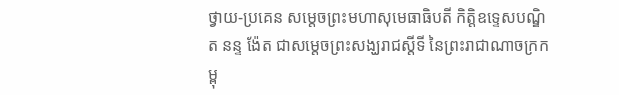ថ្វាយ-ប្រគេន សម្តេចព្រះមហាសុមេធាធិបតី កិត្តិឧទ្ទេសបណ្ឌិត នន្ទ ង៉ែត ជាសម្តេចព្រះសង្ឃរាជស្តីទី នៃព្រះរាជាណាចក្រកម្ពុ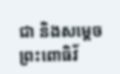ជា និងសម្តេចព្រះពោធិវ័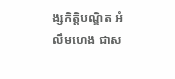ង្សកិត្តិបណ្ឌិត អំ លឹមហេង ជាស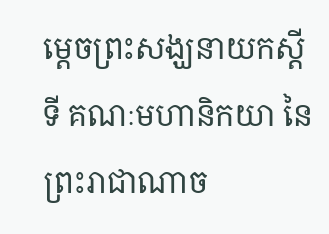ម្តេចព្រះសង្ឃនាយកស្តីទី គណៈមហានិកយា នៃព្រះរាជាណាច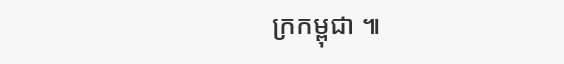ក្រកម្ពុជា ៕